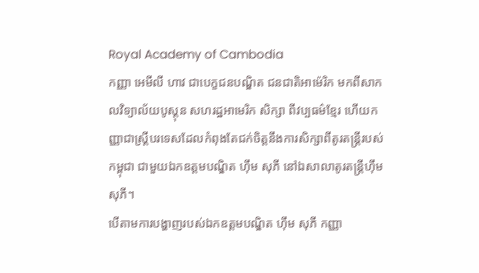Royal Academy of Cambodia
កញ្ញា អេមីលី ហាវ ជាបេក្ខជនបណ្ឌិត ជនជាតិអាម៉េរិក មកពីសាកលវិទ្យាល័យបូស្តុន សហរដ្ឋអាមេរិក សិក្សា ពីវប្បធម៌ខ្មែរ ហើយកញ្ញាជាស្រ្តីបរទេសដែលកំពុងតែជក់ចិត្តនឹងការសិក្សាពីតូរតន្ត្រីរបស់កម្ពុជា ជាមួយឯកឧត្តមបណ្ឌិត ហ៊ឹម សុភី នៅឯសាលាតូរតន្ត្រីហ៊ឹមសុភី។
បើតាមការបង្ហាញរបស់ឯកឧត្តមបណ្ឌិត ហ៊ឹម សុភី កញ្ញា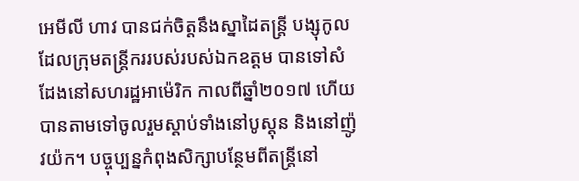អេមីលី ហាវ បានជក់ចិត្តនឹងស្នាដៃតន្ត្រី បង្សុកូល ដែលក្រុមតន្ត្រីកររបស់របស់ឯកឧត្តម បានទៅសំដែងនៅសហរដ្ឋអាម៉េរិក កាលពីឆ្នាំ២០១៧ ហើយបានតាមទៅចូលរួមស្តាប់ទាំងនៅបូស្តុន និងនៅញ៉ូវយ៉ក។ បច្ចុប្បន្នកំពុងសិក្សាបន្ថែមពីតន្ត្រីនៅ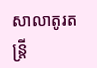សាលាតូរតន្ត្រី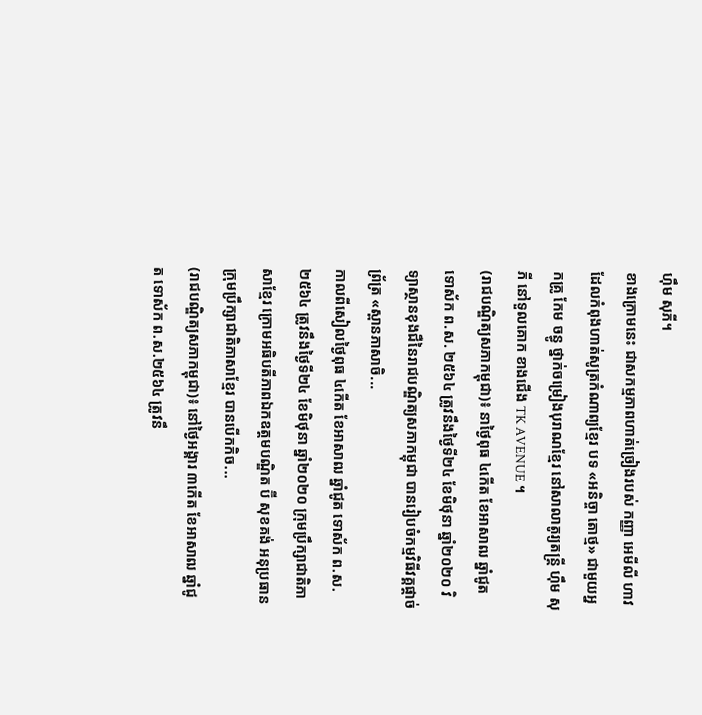ហ៊ឹម សុភី។
ខាងក្រោមនេះ ជាសកម្មភាពហាត់ច្រៀងរបស់ កញ្ញា អេមីលី ហាវ ដែលកំពុងហាត់សូត្រកំណាព្យខ្មែរ បទ «អនិច្ចា តោថ្ម» ជាមួយអ្នកគ្រូ កែម ចន្ធូ ថ្នាក់ចម្រៀងបុរាណខ្មែរ នៅសាលាតូរ្យតន្រ្តី ហុឹម សុភី នៅទួលគោក ខាងជើង TK AVENUE ។
(រាជបណ្ឌិត្យសភាកម្ពុជា)៖ នាថ្ងៃពុធ ៤កើត ខែអាសាឍ ឆ្នាំជូត ទោស័ក ព.ស. ២៥៦៤ ត្រូវនឹងថ្ងៃទី២៤ ខែមិថុនា ឆ្នាំ២០២០ វិទ្យាស្ថានខុងជឺនៃរាជបណ្ឌិត្យសភាកម្ពុជា បានរៀបចំកម្មវិធីវគ្គផ្តាច់ព្រ័ត្រ «ស្ពានភាសាចិ...
កាលពីសៀលថ្ងៃពុធ ៤កើត ខែអាសាឍ ឆ្នាំជូត ទោស័ក ព.ស.២៥៦៤ ត្រូវនឹងថ្ងៃទី២៤ ខែមិថុនា ឆ្នាំ២០២០ ក្រុមប្រឹក្សាជាតិភាសាខ្មែរ ក្រោមអធិបតីភាពឯកឧត្តមបណ្ឌិត ប៊ី សុខគង់ អនុប្រធានក្រុមប្រឹក្សាជាតិភាសាខ្មែរ បានបើកកិច...
(រាជបណ្ឌិត្យសភាកម្ពុជា)៖ នៅថ្ងៃអង្គារ ៣កើត ខែអាសាឍ ឆ្នាំជូត ទោស័ក ព.ស.២៥៦៤ ត្រូវនឹ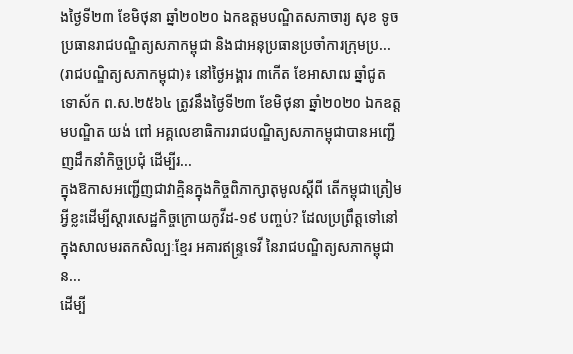ងថ្ងៃទី២៣ ខែមិថុនា ឆ្នាំ២០២០ ឯកឧត្តមបណ្ឌិតសភាចារ្យ សុខ ទូច ប្រធានរាជបណ្ឌិត្យសភាកម្ពុជា និងជាអនុប្រធានប្រចាំការក្រុមប្រ...
(រាជបណ្ឌិត្យសភាកម្ពុជា)៖ នៅថ្ងៃអង្គារ ៣កើត ខែអាសាឍ ឆ្នាំជូត ទោស័ក ព.ស.២៥៦៤ ត្រូវនឹងថ្ងៃទី២៣ ខែមិថុនា ឆ្នាំ២០២០ ឯកឧត្តមបណ្ឌិត យង់ ពៅ អគ្គលេខាធិការរាជបណ្ឌិត្យសភាកម្ពុជាបានអញ្ជើញដឹកនាំកិច្ចប្រជុំ ដើម្បីរ...
ក្នុងឱកាសអញ្ជើញជាវាគ្មិនក្នុងកិច្ចពិភាក្សាតុមូលស្តីពី តើកម្ពុជាត្រៀមអ្វីខ្លះដើម្បីស្តារសេដ្ឋកិច្ចក្រោយកូវីដ-១៩ បញ្ចប់? ដែលប្រព្រឹត្តទៅនៅក្នុងសាលមរតកសិល្បៈខ្មែរ អគារឥន្ទ្រទេវី នៃរាជបណ្ឌិត្យសភាកម្ពុជា ន...
ដើម្បី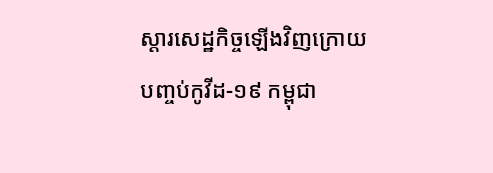ស្តារសេដ្ឋកិច្ចឡើងវិញក្រោយបញ្ចប់កូវីដ-១៩ កម្ពុជា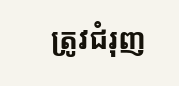ត្រូវជំរុញ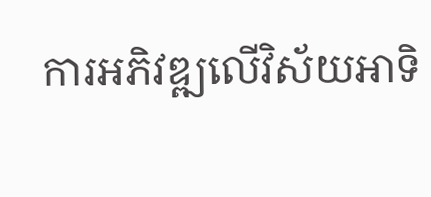ការអភិវឌ្ឍលើវិស័យអាទិ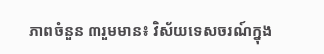ភាពចំនួន ៣រួមមាន៖ វិស័យទេសចរណ៍ក្នុង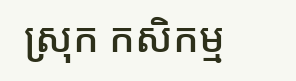ស្រុក កសិកម្ម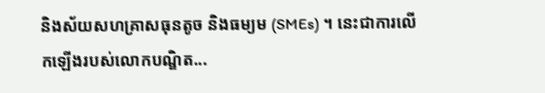និងស័យសហគ្រាសធុនតូច និងធម្យម (SMEs) ។ នេះជាការលើកឡើងរបស់លោកបណ្ឌិត...